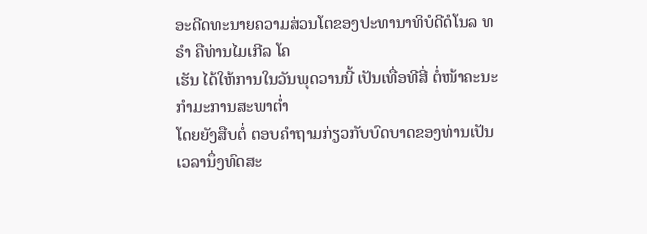ອະດີດທະນາຍຄວາມສ່ວນໂຕຂອງປະທານາທິບໍດີດໍໂນລ ທຣຳ ຄືທ່ານໄມເກີລ ໂຄ
ເຮັນ ໄດ້ໃຫ້ການໃນວັນພຸດວານນີ້ ເປັນເທື່ອທີສີ່ ຕໍ່ໜ້າຄະນະກຳມະການສະພາຕ່ຳ
ໂດຍຍັງສືບຕໍ່ ຕອບຄຳຖາມກ່ຽວກັບບົດບາດຂອງທ່ານເປັນເວລານຶ່ງທົດສະ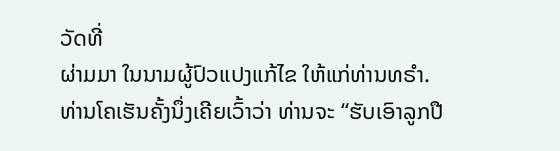ວັດທີ່
ຜ່າມມາ ໃນນາມຜູ້ປົວແປງແກ້ໄຂ ໃຫ້ແກ່ທ່ານທຣຳ.
ທ່ານໂຄເຮັນຄັ້ງນຶ່ງເຄີຍເວົ້າວ່າ ທ່ານຈະ “ຮັບເອົາລູກປື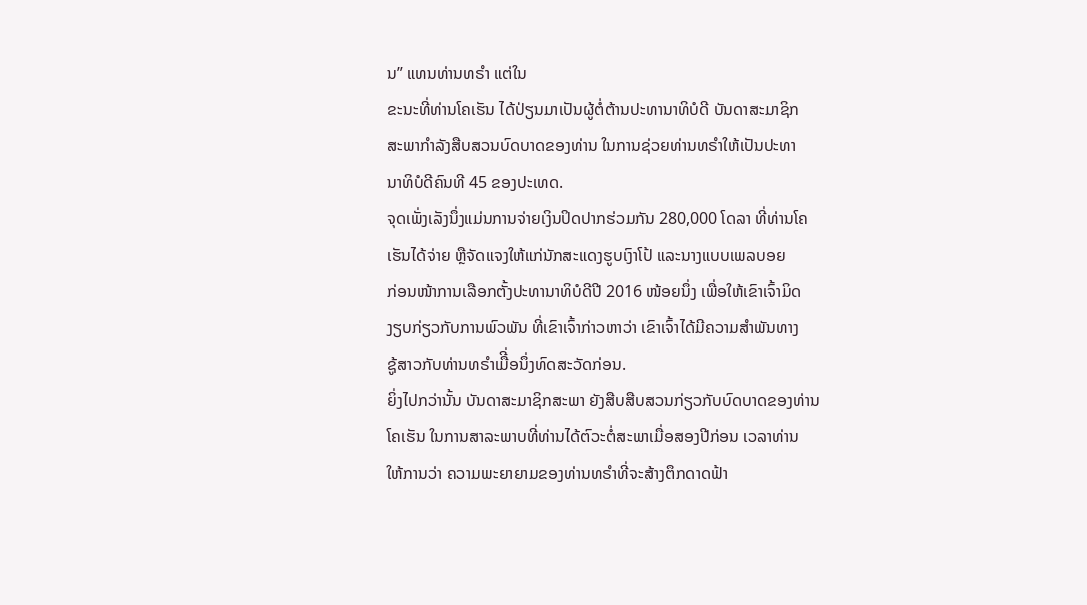ນ” ແທນທ່ານທຣຳ ແຕ່ໃນ
ຂະນະທີ່ທ່ານໂຄເຮັນ ໄດ້ປ່ຽນມາເປັນຜູ້ຕໍ່ຕ້ານປະທານາທິບໍດີ ບັນດາສະມາຊິກ
ສະພາກຳລັງສືບສວນບົດບາດຂອງທ່ານ ໃນການຊ່ວຍທ່ານທຣຳໃຫ້ເປັນປະທາ
ນາທິບໍດີຄົນທີ 45 ຂອງປະເທດ.
ຈຸດເພັ່ງເລັງນຶ່ງແມ່ນການຈ່າຍເງິນປິດປາກຮ່ວມກັນ 280,000 ໂດລາ ທີ່ທ່ານໂຄ
ເຮັນໄດ້ຈ່າຍ ຫຼືຈັດແຈງໃຫ້ແກ່ນັກສະແດງຮູບເງົາໂປ້ ແລະນາງແບບເພລບອຍ
ກ່ອນໜ້າການເລືອກຕັ້ງປະທານາທິບໍດີປີ 2016 ໜ້ອຍນຶ່ງ ເພື່ອໃຫ້ເຂົາເຈົ້າມິດ
ງຽບກ່ຽວກັບການພົວພັນ ທີ່ເຂົາເຈົ້າກ່າວຫາວ່າ ເຂົາເຈົ້າໄດ້ມີຄວາມສຳພັນທາງ
ຊູ້ສາວກັບທ່ານທຣຳເມືີ່ອນຶ່ງທົດສະວັດກ່ອນ.
ຍິ່ງໄປກວ່ານັ້ນ ບັນດາສະມາຊິກສະພາ ຍັງສືບສືບສວນກ່ຽວກັບບົດບາດຂອງທ່ານ
ໂຄເຮັນ ໃນການສາລະພາບທີ່ທ່ານໄດ້ຕົວະຕໍ່ສະພາເມື່ອສອງປີກ່ອນ ເວລາທ່ານ
ໃຫ້ການວ່າ ຄວາມພະຍາຍາມຂອງທ່ານທຣຳທີ່ຈະສ້າງຕຶກດາດຟ້າ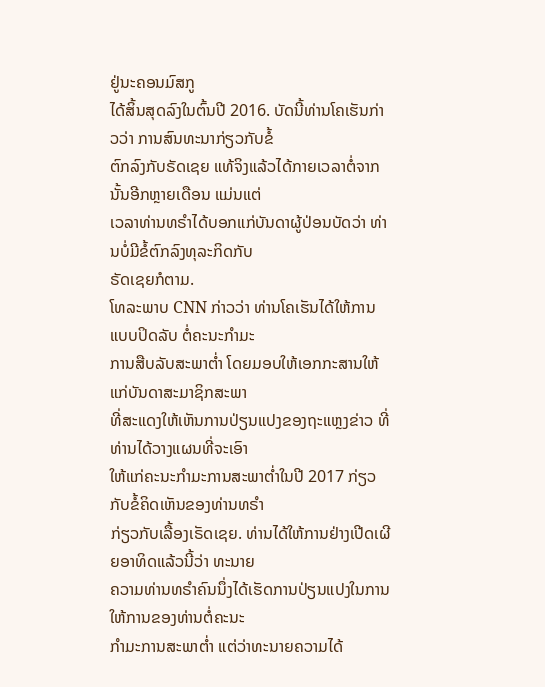ຢູ່ນະຄອນມົສກູ
ໄດ້ສິ້ນສຸດລົງໃນຕົ້ນປີ 2016. ບັດນີ້ທ່ານໂຄເຮັນກ່າວວ່າ ການສົນທະນາກ່ຽວກັບຂໍ້
ຕົກລົງກັບຣັດເຊຍ ແທ້ຈິງແລ້ວໄດ້ກາຍເວລາຕໍ່ຈາກນັ້ນອີກຫຼາຍເດືອນ ແມ່ນແຕ່
ເວລາທ່ານທຣຳໄດ້ບອກແກ່ບັນດາຜູ້ປ່ອນບັດວ່າ ທ່ານບໍ່ມີຂໍ້ຕົກລົງທຸລະກິດກັບ
ຣັດເຊຍກໍຕາມ.
ໂທລະພາບ CNN ກ່າວວ່າ ທ່ານໂຄເຮັນໄດ້ໃຫ້ການແບບປິດລັບ ຕໍ່ຄະນະກຳມະ
ການສືບລັບສະພາຕ່ຳ ໂດຍມອບໃຫ້ເອກກະສານໃຫ້ແກ່ບັນດາສະມາຊິກສະພາ
ທີ່ສະແດງໃຫ້ເຫັນການປ່ຽນແປງຂອງຖະແຫຼງຂ່າວ ທີ່ທ່ານໄດ້ວາງແຜນທີ່ຈະເອົາ
ໃຫ້ແກ່ຄະນະກຳມະການສະພາຕ່ຳໃນປີ 2017 ກ່ຽວກັບຂໍ້ຄິດເຫັນຂອງທ່ານທຣຳ
ກ່ຽວກັບເລື້ອງເຣັດເຊຍ. ທ່ານໄດ້ໃຫ້ການຢ່າງເປີດເຜີຍອາທິດແລ້ວນີ້ວ່າ ທະນາຍ
ຄວາມທ່ານທຣຳຄົນນຶ່ງໄດ້ເຮັດການປ່ຽນແປງໃນການໃຫ້ການຂອງທ່ານຕໍ່ຄະນະ
ກຳມະການສະພາຕ່ຳ ແຕ່ວ່າທະນາຍຄວາມໄດ້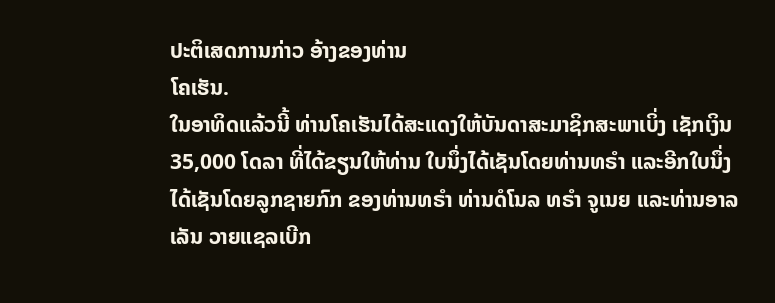ປະຕິເສດການກ່າວ ອ້າງຂອງທ່ານ
ໂຄເຮັນ.
ໃນອາທິດແລ້ວນີ້ ທ່ານໂຄເຮັນໄດ້ສະແດງໃຫ້ບັນດາສະມາຊິກສະພາເບິ່ງ ເຊັກເງິນ
35,000 ໂດລາ ທີ່ໄດ້ຂຽນໃຫ້ທ່ານ ໃບນຶ່ງໄດ້ເຊັນໂດຍທ່ານທຣຳ ແລະອີກໃບນຶ່ງ
ໄດ້ເຊັນໂດຍລູກຊາຍກົກ ຂອງທ່ານທຣຳ ທ່ານດໍໂນລ ທຣຳ ຈູເນຍ ແລະທ່ານອາລ
ເລັນ ວາຍແຊລເບີກ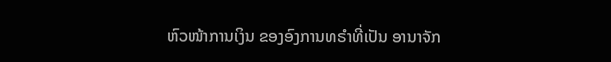ຫົວໜ້າການເງິນ ຂອງອົງການທຣຳທີ່ເປັນ ອານາຈັກ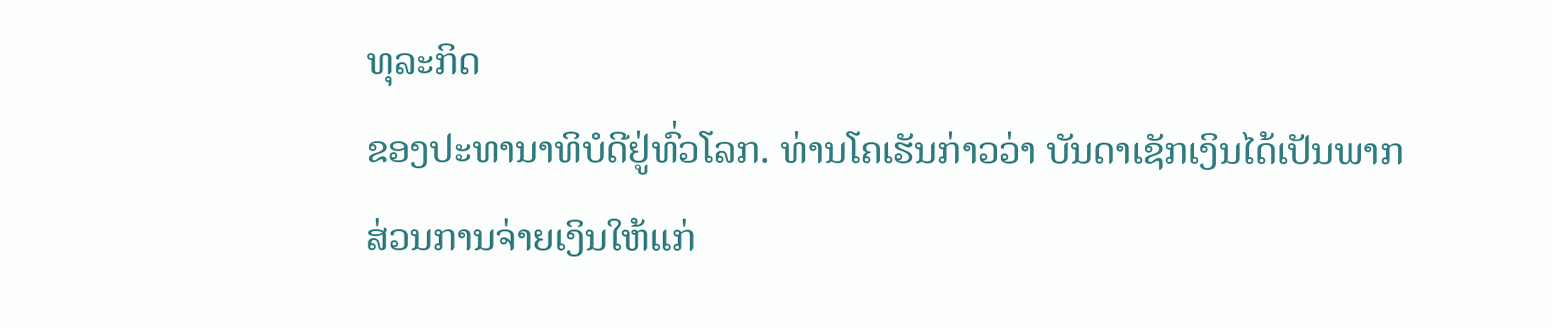ທຸລະກິດ
ຂອງປະທານາທິບໍດີຢູ່ທົ່ວໂລກ. ທ່ານໂຄເຮັນກ່າວວ່າ ບັນດາເຊັກເງິນໄດ້ເປັນພາກ
ສ່ວນການຈ່າຍເງິນໃຫ້ແກ່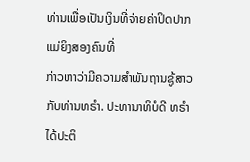ທ່ານເພື່ອເປັນເງິນທີ່ຈ່າຍຄ່າປິດປາກ ແມ່ຍິງສອງຄົນທີ່
ກ່າວຫາວ່າມີຄວາມສຳພັນຖານຊູ້ສາວກັບທ່ານທຣຳ. ປະທານາທິບໍດີ ທຣຳໄດ້ປະຕິ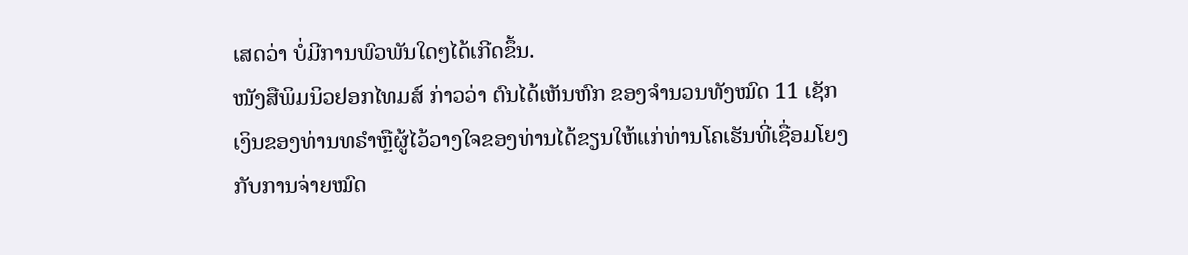ເສດວ່າ ບໍ່ມີການພົວພັນໃດໆໄດ້ເກີດຂຶ້ນ.
ໜັງສືພິມນິວຢອກໄທມສ໌ ກ່າວວ່າ ຕົນໄດ້ເຫັນຫົກ ຂອງຈຳນວນທັງໝົດ 11 ເຊັກ
ເງິນຂອງທ່ານທຣຳຫຼືຜູ້ໄວ້ວາງໃຈຂອງທ່ານໄດ້ຂຽນໃຫ້ແກ່ທ່ານໂຄເຮັນທີ່ເຊື່ອມໂຍງ
ກັບການຈ່າຍໝົດ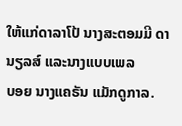ໃຫ້ແກ່ດາລາໂປ້ ນາງສະຕອມມີ ດານຽລສ໌ ແລະນາງແບບເພລ
ບອຍ ນາງແຄຣັນ ແມັກດູກາລ.